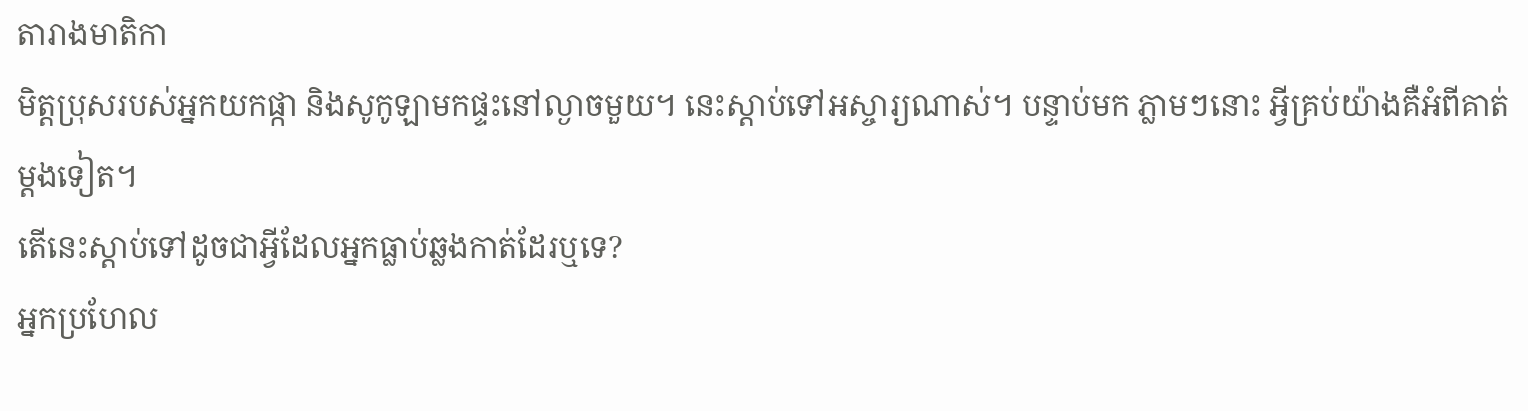តារាងមាតិកា
មិត្តប្រុសរបស់អ្នកយកផ្កា និងសូកូឡាមកផ្ទះនៅល្ងាចមួយ។ នេះស្តាប់ទៅអស្ចារ្យណាស់។ បន្ទាប់មក ភ្លាមៗនោះ អ្វីគ្រប់យ៉ាងគឺអំពីគាត់ម្តងទៀត។
តើនេះស្តាប់ទៅដូចជាអ្វីដែលអ្នកធ្លាប់ឆ្លងកាត់ដែរឬទេ?
អ្នកប្រហែល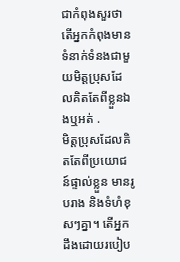ជាកំពុងសួរថាតើអ្នកកំពុងមានទំនាក់ទំនងជាមួយមិត្តប្រុសដែលគិតតែពីខ្លួនឯងឬអត់ .
មិត្តប្រុសដែលគិតតែពីប្រយោជន៍ផ្ទាល់ខ្លួន មានរូបរាង និងទំហំខុសៗគ្នា។ តើអ្នកដឹងដោយរបៀប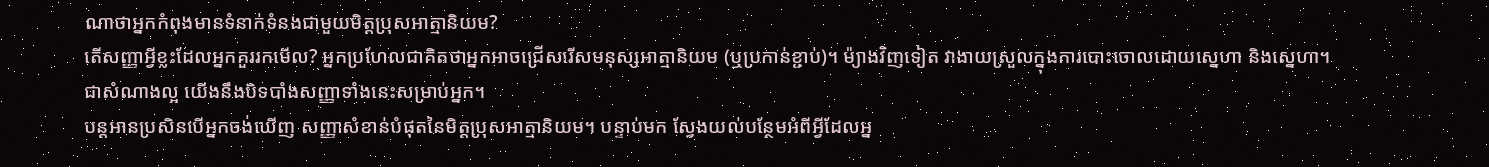ណាថាអ្នកកំពុងមានទំនាក់ទំនងជាមួយមិត្តប្រុសអាត្មានិយម?
តើសញ្ញាអ្វីខ្លះដែលអ្នកគួររកមើល? អ្នកប្រហែលជាគិតថាអ្នកអាចជ្រើសរើសមនុស្សអាត្មានិយម (ឬប្រកាន់ខ្ជាប់)។ ម៉្យាងវិញទៀត វាងាយស្រួលក្នុងការបោះចោលដោយស្នេហា និងស្នេហា។
ជាសំណាងល្អ យើងនឹងបិទបាំងសញ្ញាទាំងនេះសម្រាប់អ្នក។
បន្តអានប្រសិនបើអ្នកចង់ឃើញ សញ្ញាសំខាន់បំផុតនៃមិត្តប្រុសអាត្មានិយម។ បន្ទាប់មក ស្វែងយល់បន្ថែមអំពីអ្វីដែលអ្ន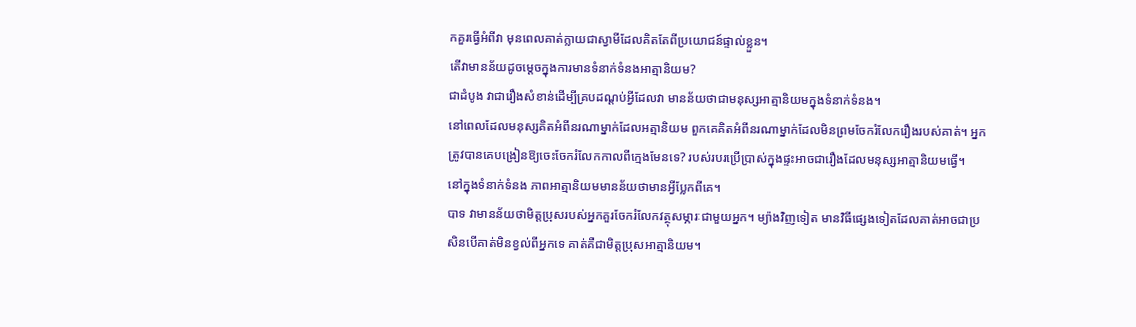កគួរធ្វើអំពីវា មុនពេលគាត់ក្លាយជាស្វាមីដែលគិតតែពីប្រយោជន៍ផ្ទាល់ខ្លួន។
តើវាមានន័យដូចម្តេចក្នុងការមានទំនាក់ទំនងអាត្មានិយម?
ជាដំបូង វាជារឿងសំខាន់ដើម្បីគ្របដណ្តប់អ្វីដែលវា មានន័យថាជាមនុស្សអាត្មានិយមក្នុងទំនាក់ទំនង។
នៅពេលដែលមនុស្សគិតអំពីនរណាម្នាក់ដែលអត្មានិយម ពួកគេគិតអំពីនរណាម្នាក់ដែលមិនព្រមចែករំលែករឿងរបស់គាត់។ អ្នកត្រូវបានគេបង្រៀនឱ្យចេះចែករំលែកកាលពីក្មេងមែនទេ? របស់របរប្រើប្រាស់ក្នុងផ្ទះអាចជារឿងដែលមនុស្សអាត្មានិយមធ្វើ។
នៅក្នុងទំនាក់ទំនង ភាពអាត្មានិយមមានន័យថាមានអ្វីប្លែកពីគេ។
បាទ វាមានន័យថាមិត្តប្រុសរបស់អ្នកគួរចែករំលែកវត្ថុសម្ភារៈជាមួយអ្នក។ ម្យ៉ាងវិញទៀត មានវិធីផ្សេងទៀតដែលគាត់អាចជាប្រសិនបើគាត់មិនខ្វល់ពីអ្នកទេ គាត់គឺជាមិត្តប្រុសអាត្មានិយម។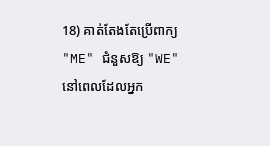18) គាត់តែងតែប្រើពាក្យ "ME" ជំនួសឱ្យ "WE"
នៅពេលដែលអ្នក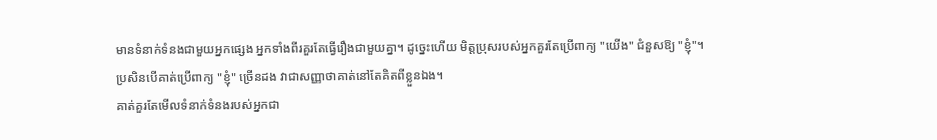មានទំនាក់ទំនងជាមួយអ្នកផ្សេង អ្នកទាំងពីរគួរតែធ្វើរឿងជាមួយគ្នា។ ដូច្នេះហើយ មិត្តប្រុសរបស់អ្នកគួរតែប្រើពាក្យ "យើង" ជំនួសឱ្យ "ខ្ញុំ"។
ប្រសិនបើគាត់ប្រើពាក្យ "ខ្ញុំ" ច្រើនដង វាជាសញ្ញាថាគាត់នៅតែគិតពីខ្លួនឯង។
គាត់គួរតែមើលទំនាក់ទំនងរបស់អ្នកជា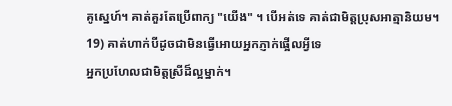គូស្នេហ៍។ គាត់គួរតែប្រើពាក្យ "យើង" ។ បើអត់ទេ គាត់ជាមិត្តប្រុសអាត្មានិយម។
19) គាត់ហាក់បីដូចជាមិនធ្វើអោយអ្នកភ្ញាក់ផ្អើលអ្វីទេ
អ្នកប្រហែលជាមិត្តស្រីដ៏ល្អម្នាក់។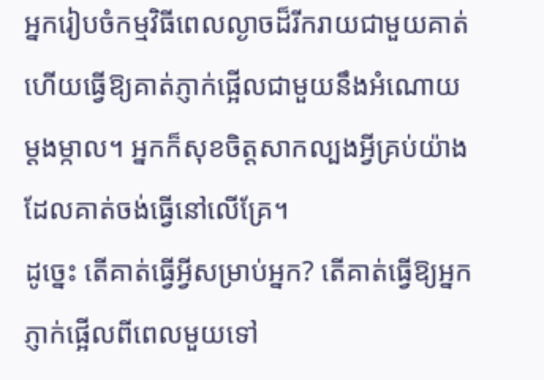អ្នករៀបចំកម្មវិធីពេលល្ងាចដ៏រីករាយជាមួយគាត់ ហើយធ្វើឱ្យគាត់ភ្ញាក់ផ្អើលជាមួយនឹងអំណោយម្តងម្កាល។ អ្នកក៏សុខចិត្តសាកល្បងអ្វីគ្រប់យ៉ាងដែលគាត់ចង់ធ្វើនៅលើគ្រែ។
ដូច្នេះ តើគាត់ធ្វើអ្វីសម្រាប់អ្នក? តើគាត់ធ្វើឱ្យអ្នកភ្ញាក់ផ្អើលពីពេលមួយទៅ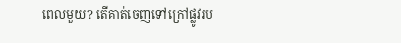ពេលមួយ? តើគាត់ចេញទៅក្រៅផ្លូវរប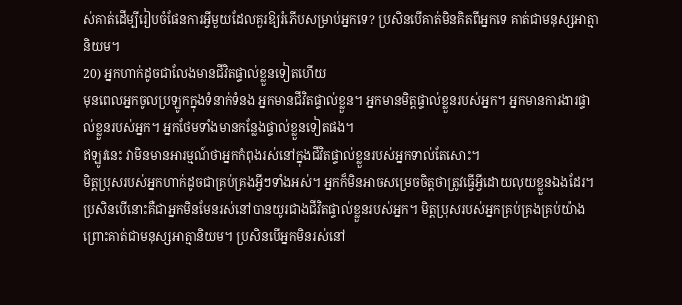ស់គាត់ដើម្បីរៀបចំផែនការអ្វីមួយដែលគួរឱ្យរំភើបសម្រាប់អ្នកទេ? ប្រសិនបើគាត់មិនគិតពីអ្នកទេ គាត់ជាមនុស្សអាត្មានិយម។
20) អ្នកហាក់ដូចជាលែងមានជីវិតផ្ទាល់ខ្លួនទៀតហើយ
មុនពេលអ្នកចូលប្រឡូកក្នុងទំនាក់ទំនង អ្នកមានជីវិតផ្ទាល់ខ្លួន។ អ្នកមានមិត្តផ្ទាល់ខ្លួនរបស់អ្នក។ អ្នកមានការងារផ្ទាល់ខ្លួនរបស់អ្នក។ អ្នកថែមទាំងមានកន្លែងផ្ទាល់ខ្លួនទៀតផង។
ឥឡូវនេះ វាមិនមានអារម្មណ៍ថាអ្នកកំពុងរស់នៅក្នុងជីវិតផ្ទាល់ខ្លួនរបស់អ្នកទាល់តែសោះ។
មិត្តប្រុសរបស់អ្នកហាក់ដូចជាគ្រប់គ្រងអ្វីៗទាំងអស់។ អ្នកក៏មិនអាចសម្រេចចិត្តថាត្រូវធ្វើអ្វីដោយលុយខ្លួនឯងដែរ។
ប្រសិនបើនោះគឺជាអ្នកមិនមែនរស់នៅបានយូរជាងជីវិតផ្ទាល់ខ្លួនរបស់អ្នក។ មិត្តប្រុសរបស់អ្នកគ្រប់គ្រងគ្រប់យ៉ាងព្រោះគាត់ជាមនុស្សអាត្មានិយម។ ប្រសិនបើអ្នកមិនរស់នៅ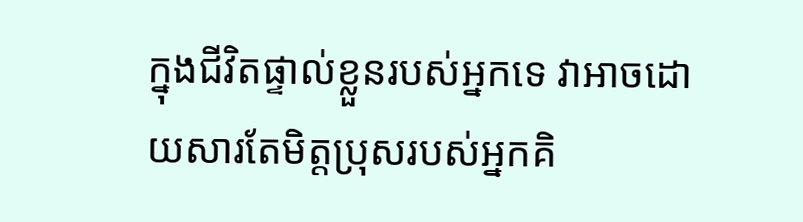ក្នុងជីវិតផ្ទាល់ខ្លួនរបស់អ្នកទេ វាអាចដោយសារតែមិត្តប្រុសរបស់អ្នកគិ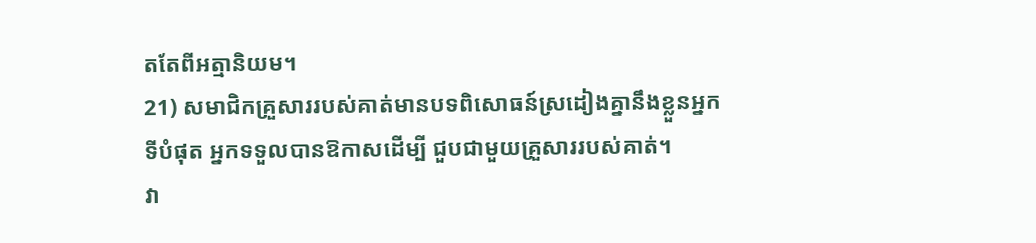តតែពីអត្មានិយម។
21) សមាជិកគ្រួសាររបស់គាត់មានបទពិសោធន៍ស្រដៀងគ្នានឹងខ្លួនអ្នក
ទីបំផុត អ្នកទទួលបានឱកាសដើម្បី ជួបជាមួយគ្រួសាររបស់គាត់។
វា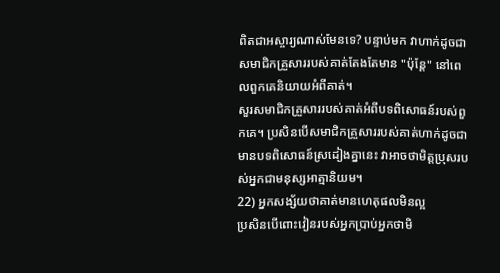ពិតជាអស្ចារ្យណាស់មែនទេ? បន្ទាប់មក វាហាក់ដូចជាសមាជិកគ្រួសាររបស់គាត់តែងតែមាន "ប៉ុន្តែ" នៅពេលពួកគេនិយាយអំពីគាត់។
សួរសមាជិកគ្រួសាររបស់គាត់អំពីបទពិសោធន៍របស់ពួកគេ។ ប្រសិនបើសមាជិកគ្រួសាររបស់គាត់ហាក់ដូចជាមានបទពិសោធន៍ស្រដៀងគ្នានេះ វាអាចថាមិត្តប្រុសរបស់អ្នកជាមនុស្សអាត្មានិយម។
22) អ្នកសង្ស័យថាគាត់មានហេតុផលមិនល្អ
ប្រសិនបើពោះវៀនរបស់អ្នកប្រាប់អ្នកថាមិ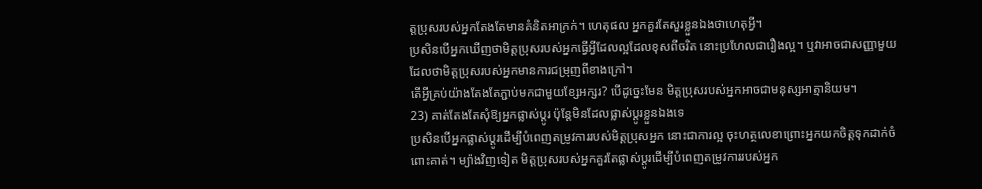ត្តប្រុសរបស់អ្នកតែងតែមានគំនិតអាក្រក់។ ហេតុផល អ្នកគួរតែសួរខ្លួនឯងថាហេតុអ្វី។
ប្រសិនបើអ្នកឃើញថាមិត្តប្រុសរបស់អ្នកធ្វើអ្វីដែលល្អដែលខុសពីចរិត នោះប្រហែលជារឿងល្អ។ ឬវាអាចជាសញ្ញាមួយដែលថាមិត្តប្រុសរបស់អ្នកមានការជម្រុញពីខាងក្រៅ។
តើអ្វីគ្រប់យ៉ាងតែងតែភ្ជាប់មកជាមួយខ្សែអក្សរ? បើដូច្នេះមែន មិត្តប្រុសរបស់អ្នកអាចជាមនុស្សអាត្មានិយម។
23) គាត់តែងតែសុំឱ្យអ្នកផ្លាស់ប្តូរ ប៉ុន្តែមិនដែលផ្លាស់ប្តូរខ្លួនឯងទេ
ប្រសិនបើអ្នកផ្លាស់ប្តូរដើម្បីបំពេញតម្រូវការរបស់មិត្តប្រុសអ្នក នោះជាការល្អ ចុះហត្ថលេខាព្រោះអ្នកយកចិត្តទុកដាក់ចំពោះគាត់។ ម្យ៉ាងវិញទៀត មិត្តប្រុសរបស់អ្នកគួរតែផ្លាស់ប្តូរដើម្បីបំពេញតម្រូវការរបស់អ្នក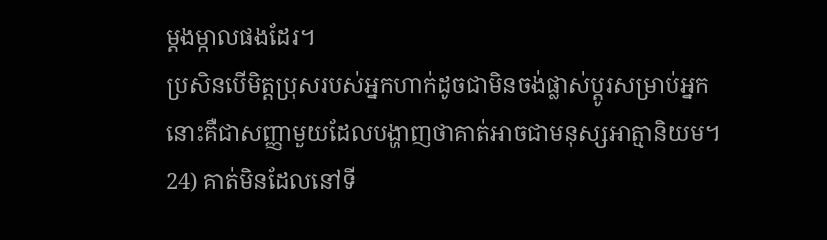ម្តងម្កាលផងដែរ។
ប្រសិនបើមិត្តប្រុសរបស់អ្នកហាក់ដូចជាមិនចង់ផ្លាស់ប្តូរសម្រាប់អ្នក នោះគឺជាសញ្ញាមួយដែលបង្ហាញថាគាត់អាចជាមនុស្សអាត្មានិយម។
24) គាត់មិនដែលនៅទី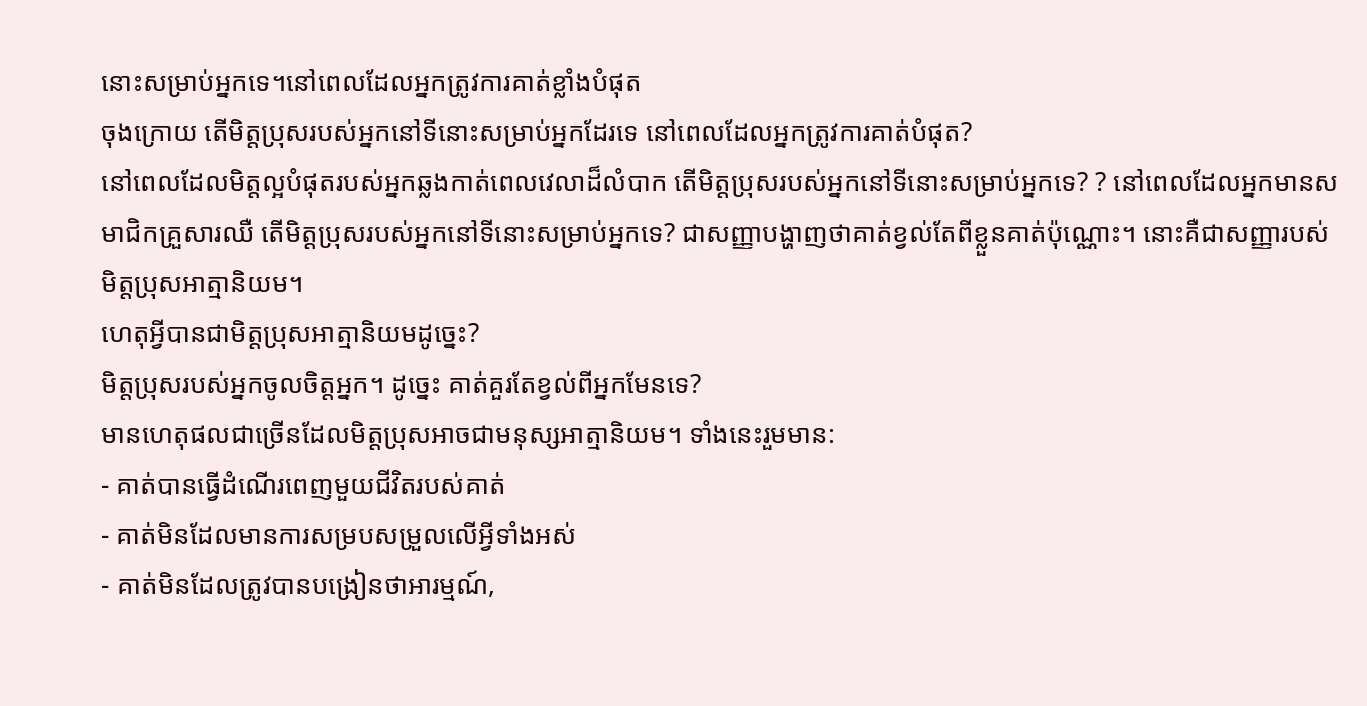នោះសម្រាប់អ្នកទេ។នៅពេលដែលអ្នកត្រូវការគាត់ខ្លាំងបំផុត
ចុងក្រោយ តើមិត្តប្រុសរបស់អ្នកនៅទីនោះសម្រាប់អ្នកដែរទេ នៅពេលដែលអ្នកត្រូវការគាត់បំផុត?
នៅពេលដែលមិត្តល្អបំផុតរបស់អ្នកឆ្លងកាត់ពេលវេលាដ៏លំបាក តើមិត្តប្រុសរបស់អ្នកនៅទីនោះសម្រាប់អ្នកទេ? ? នៅពេលដែលអ្នកមានសមាជិកគ្រួសារឈឺ តើមិត្តប្រុសរបស់អ្នកនៅទីនោះសម្រាប់អ្នកទេ? ជាសញ្ញាបង្ហាញថាគាត់ខ្វល់តែពីខ្លួនគាត់ប៉ុណ្ណោះ។ នោះគឺជាសញ្ញារបស់មិត្តប្រុសអាត្មានិយម។
ហេតុអ្វីបានជាមិត្តប្រុសអាត្មានិយមដូច្នេះ?
មិត្តប្រុសរបស់អ្នកចូលចិត្តអ្នក។ ដូច្នេះ គាត់គួរតែខ្វល់ពីអ្នកមែនទេ?
មានហេតុផលជាច្រើនដែលមិត្តប្រុសអាចជាមនុស្សអាត្មានិយម។ ទាំងនេះរួមមាន:
- គាត់បានធ្វើដំណើរពេញមួយជីវិតរបស់គាត់
- គាត់មិនដែលមានការសម្របសម្រួលលើអ្វីទាំងអស់
- គាត់មិនដែលត្រូវបានបង្រៀនថាអារម្មណ៍,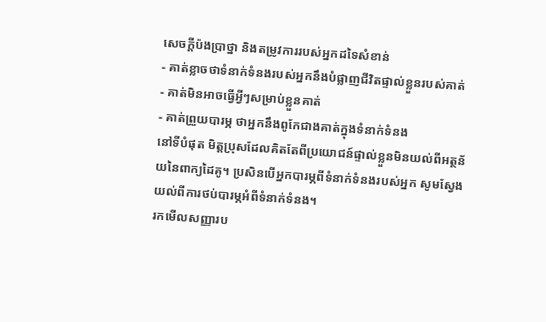សេចក្តីប៉ងប្រាថ្នា និងតម្រូវការរបស់អ្នកដទៃសំខាន់
- គាត់ខ្លាចថាទំនាក់ទំនងរបស់អ្នកនឹងបំផ្លាញជីវិតផ្ទាល់ខ្លួនរបស់គាត់
- គាត់មិនអាចធ្វើអ្វីៗសម្រាប់ខ្លួនគាត់
- គាត់ព្រួយបារម្ភ ថាអ្នកនឹងពូកែជាងគាត់ក្នុងទំនាក់ទំនង
នៅទីបំផុត មិត្តប្រុសដែលគិតតែពីប្រយោជន៍ផ្ទាល់ខ្លួនមិនយល់ពីអត្ថន័យនៃពាក្យដៃគូ។ ប្រសិនបើអ្នកបារម្ភពីទំនាក់ទំនងរបស់អ្នក សូមស្វែងយល់ពីការថប់បារម្ភអំពីទំនាក់ទំនង។
រកមើលសញ្ញារប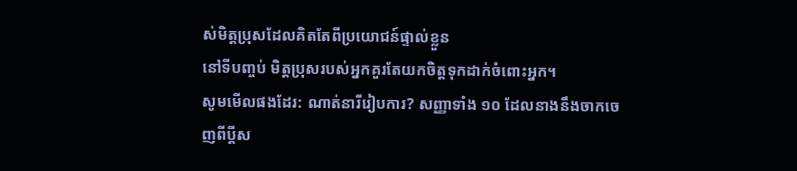ស់មិត្តប្រុសដែលគិតតែពីប្រយោជន៍ផ្ទាល់ខ្លួន
នៅទីបញ្ចប់ មិត្តប្រុសរបស់អ្នកគួរតែយកចិត្តទុកដាក់ចំពោះអ្នក។
សូមមើលផងដែរ: ណាត់នារីរៀបការ? សញ្ញាទាំង ១០ ដែលនាងនឹងចាកចេញពីប្តីស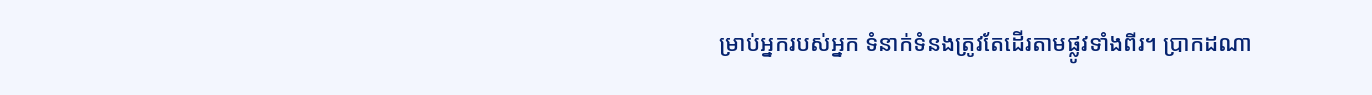ម្រាប់អ្នករបស់អ្នក ទំនាក់ទំនងត្រូវតែដើរតាមផ្លូវទាំងពីរ។ ប្រាកដណា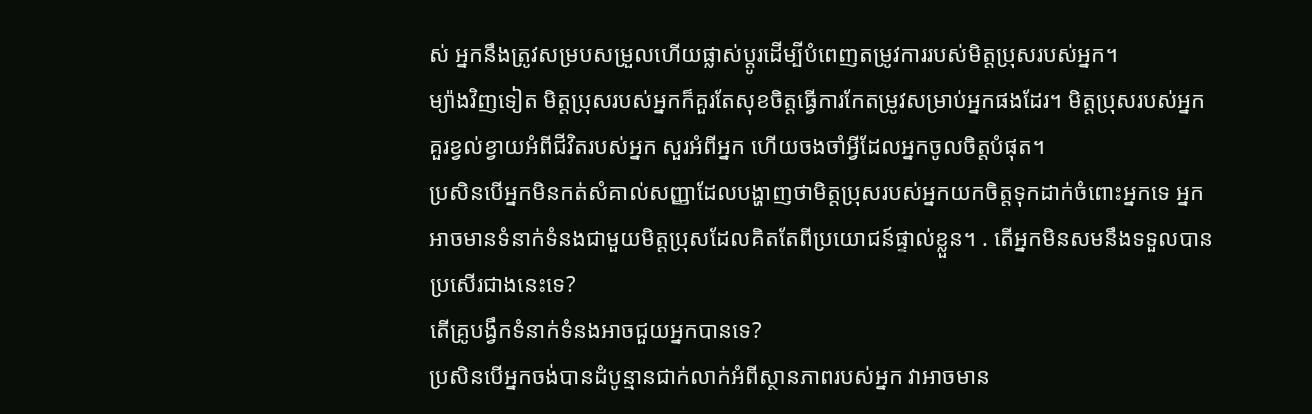ស់ អ្នកនឹងត្រូវសម្របសម្រួលហើយផ្លាស់ប្តូរដើម្បីបំពេញតម្រូវការរបស់មិត្តប្រុសរបស់អ្នក។
ម្យ៉ាងវិញទៀត មិត្តប្រុសរបស់អ្នកក៏គួរតែសុខចិត្តធ្វើការកែតម្រូវសម្រាប់អ្នកផងដែរ។ មិត្តប្រុសរបស់អ្នកគួរខ្វល់ខ្វាយអំពីជីវិតរបស់អ្នក សួរអំពីអ្នក ហើយចងចាំអ្វីដែលអ្នកចូលចិត្តបំផុត។
ប្រសិនបើអ្នកមិនកត់សំគាល់សញ្ញាដែលបង្ហាញថាមិត្តប្រុសរបស់អ្នកយកចិត្តទុកដាក់ចំពោះអ្នកទេ អ្នកអាចមានទំនាក់ទំនងជាមួយមិត្តប្រុសដែលគិតតែពីប្រយោជន៍ផ្ទាល់ខ្លួន។ . តើអ្នកមិនសមនឹងទទួលបានប្រសើរជាងនេះទេ?
តើគ្រូបង្វឹកទំនាក់ទំនងអាចជួយអ្នកបានទេ?
ប្រសិនបើអ្នកចង់បានដំបូន្មានជាក់លាក់អំពីស្ថានភាពរបស់អ្នក វាអាចមាន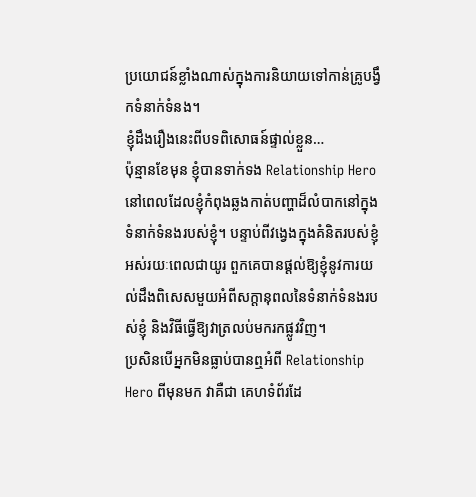ប្រយោជន៍ខ្លាំងណាស់ក្នុងការនិយាយទៅកាន់គ្រូបង្វឹកទំនាក់ទំនង។
ខ្ញុំដឹងរឿងនេះពីបទពិសោធន៍ផ្ទាល់ខ្លួន…
ប៉ុន្មានខែមុន ខ្ញុំបានទាក់ទង Relationship Hero នៅពេលដែលខ្ញុំកំពុងឆ្លងកាត់បញ្ហាដ៏លំបាកនៅក្នុងទំនាក់ទំនងរបស់ខ្ញុំ។ បន្ទាប់ពីវង្វេងក្នុងគំនិតរបស់ខ្ញុំអស់រយៈពេលជាយូរ ពួកគេបានផ្ដល់ឱ្យខ្ញុំនូវការយល់ដឹងពិសេសមួយអំពីសក្ដានុពលនៃទំនាក់ទំនងរបស់ខ្ញុំ និងវិធីធ្វើឱ្យវាត្រលប់មករកផ្លូវវិញ។
ប្រសិនបើអ្នកមិនធ្លាប់បានឮអំពី Relationship Hero ពីមុនមក វាគឺជា គេហទំព័រដែ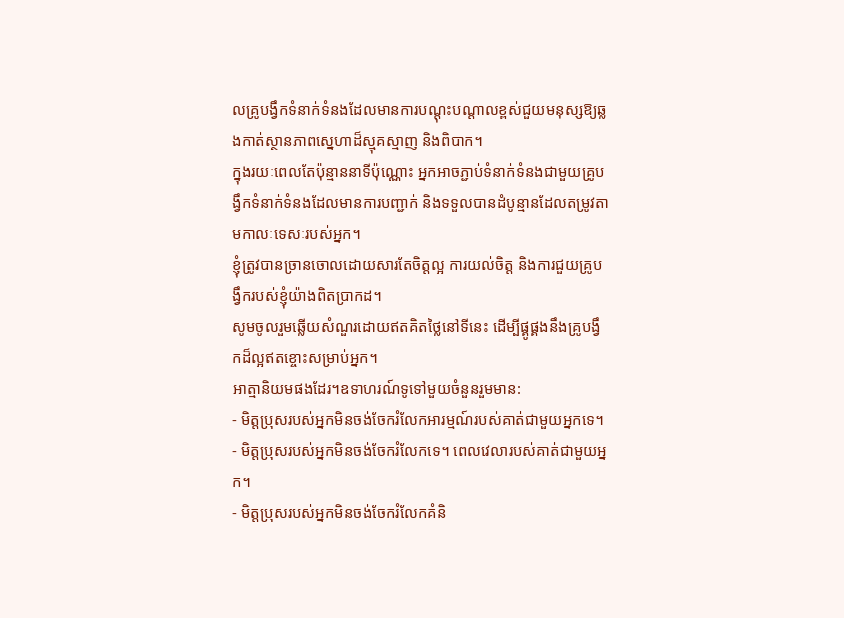លគ្រូបង្វឹកទំនាក់ទំនងដែលមានការបណ្តុះបណ្តាលខ្ពស់ជួយមនុស្សឱ្យឆ្លងកាត់ស្ថានភាពស្នេហាដ៏ស្មុគស្មាញ និងពិបាក។
ក្នុងរយៈពេលតែប៉ុន្មាននាទីប៉ុណ្ណោះ អ្នកអាចភ្ជាប់ទំនាក់ទំនងជាមួយគ្រូបង្វឹកទំនាក់ទំនងដែលមានការបញ្ជាក់ និងទទួលបានដំបូន្មានដែលតម្រូវតាមកាលៈទេសៈរបស់អ្នក។
ខ្ញុំត្រូវបានច្រានចោលដោយសារតែចិត្តល្អ ការយល់ចិត្ត និងការជួយគ្រូបង្វឹករបស់ខ្ញុំយ៉ាងពិតប្រាកដ។
សូមចូលរួមឆ្លើយសំណួរដោយឥតគិតថ្លៃនៅទីនេះ ដើម្បីផ្គូផ្គងនឹងគ្រូបង្វឹកដ៏ល្អឥតខ្ចោះសម្រាប់អ្នក។
អាត្មានិយមផងដែរ។ឧទាហរណ៍ទូទៅមួយចំនួនរួមមាន:
- មិត្តប្រុសរបស់អ្នកមិនចង់ចែករំលែកអារម្មណ៍របស់គាត់ជាមួយអ្នកទេ។
- មិត្តប្រុសរបស់អ្នកមិនចង់ចែករំលែកទេ។ ពេលវេលារបស់គាត់ជាមួយអ្នក។
- មិត្តប្រុសរបស់អ្នកមិនចង់ចែករំលែកគំនិ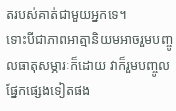តរបស់គាត់ជាមួយអ្នកទេ។
ទោះបីជាភាពអាត្មានិយមអាចរួមបញ្ចូលធាតុសម្ភារៈក៏ដោយ វាក៏រួមបញ្ចូលផ្នែកផ្សេងទៀតផង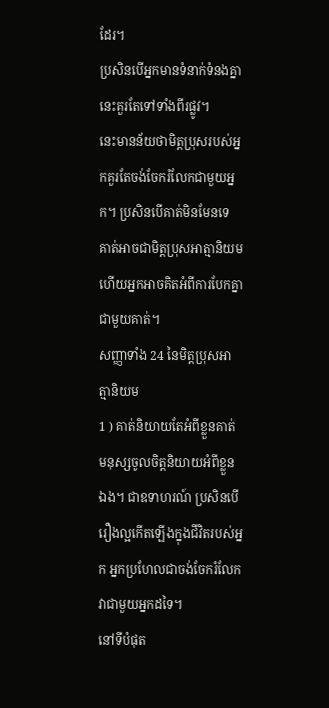ដែរ។
ប្រសិនបើអ្នកមានទំនាក់ទំនងគ្នា នេះគួរតែទៅទាំងពីរផ្លូវ។
នេះមានន័យថាមិត្តប្រុសរបស់អ្នកគួរតែចង់ចែករំលែកជាមួយអ្នក។ ប្រសិនបើគាត់មិនមែនទេ គាត់អាចជាមិត្តប្រុសអាត្មានិយម ហើយអ្នកអាចគិតអំពីការបែកគ្នាជាមួយគាត់។
សញ្ញាទាំង 24 នៃមិត្តប្រុសអាត្មានិយម
1 ) គាត់និយាយតែអំពីខ្លួនគាត់
មនុស្សចូលចិត្តនិយាយអំពីខ្លួនឯង។ ជាឧទាហរណ៍ ប្រសិនបើរឿងល្អកើតឡើងក្នុងជីវិតរបស់អ្នក អ្នកប្រហែលជាចង់ចែករំលែកវាជាមួយអ្នកដទៃ។
នៅទីបំផុត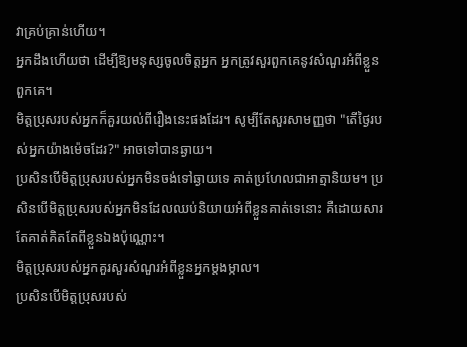វាគ្រប់គ្រាន់ហើយ។
អ្នកដឹងហើយថា ដើម្បីឱ្យមនុស្សចូលចិត្តអ្នក អ្នកត្រូវសួរពួកគេនូវសំណួរអំពីខ្លួនពួកគេ។
មិត្តប្រុសរបស់អ្នកក៏គួរយល់ពីរឿងនេះផងដែរ។ សូម្បីតែសួរសាមញ្ញថា "តើថ្ងៃរបស់អ្នកយ៉ាងម៉េចដែរ?" អាចទៅបានឆ្ងាយ។
ប្រសិនបើមិត្តប្រុសរបស់អ្នកមិនចង់ទៅឆ្ងាយទេ គាត់ប្រហែលជាអាត្មានិយម។ ប្រសិនបើមិត្តប្រុសរបស់អ្នកមិនដែលឈប់និយាយអំពីខ្លួនគាត់ទេនោះ គឺដោយសារតែគាត់គិតតែពីខ្លួនឯងប៉ុណ្ណោះ។
មិត្តប្រុសរបស់អ្នកគួរសួរសំណួរអំពីខ្លួនអ្នកម្តងម្កាល។
ប្រសិនបើមិត្តប្រុសរបស់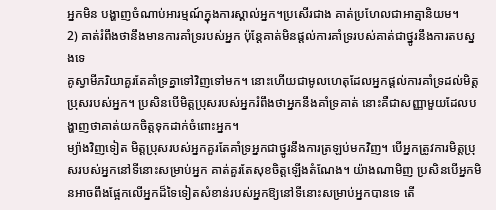អ្នកមិន បង្ហាញចំណាប់អារម្មណ៍ក្នុងការស្គាល់អ្នក។ប្រសើរជាង គាត់ប្រហែលជាអាត្មានិយម។
2) គាត់រំពឹងថានឹងមានការគាំទ្ររបស់អ្នក ប៉ុន្តែគាត់មិនផ្តល់ការគាំទ្ររបស់គាត់ជាថ្នូរនឹងការតបស្នងទេ
គូស្វាមីភរិយាគួរតែគាំទ្រគ្នាទៅវិញទៅមក។ នោះហើយជាមូលហេតុដែលអ្នកផ្តល់ការគាំទ្រដល់មិត្តប្រុសរបស់អ្នក។ ប្រសិនបើមិត្តប្រុសរបស់អ្នករំពឹងថាអ្នកនឹងគាំទ្រគាត់ នោះគឺជាសញ្ញាមួយដែលបង្ហាញថាគាត់យកចិត្តទុកដាក់ចំពោះអ្នក។
ម្យ៉ាងវិញទៀត មិត្តប្រុសរបស់អ្នកគួរតែគាំទ្រអ្នកជាថ្នូរនឹងការត្រឡប់មកវិញ។ បើអ្នកត្រូវការមិត្តប្រុសរបស់អ្នកនៅទីនោះសម្រាប់អ្នក គាត់គួរតែសុខចិត្តឡើងតំណែង។ យ៉ាងណាមិញ ប្រសិនបើអ្នកមិនអាចពឹងផ្អែកលើអ្នកដ៏ទៃទៀតសំខាន់របស់អ្នកឱ្យនៅទីនោះសម្រាប់អ្នកបានទេ តើ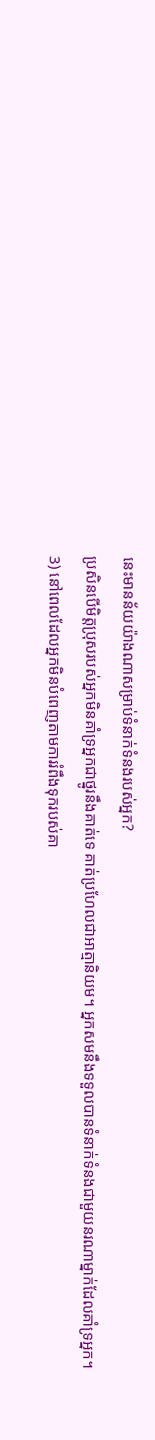នេះមានន័យយ៉ាងណាសម្រាប់ទំនាក់ទំនងរបស់អ្នក?
ប្រសិនបើមិត្តប្រុសរបស់អ្នកមិនគាំទ្រអ្នកជាថ្នូរនឹងគាត់ទេ គាត់ប្រហែលជាអាត្មានិយម។ អ្នកសមនឹងទទួលបានទំនាក់ទំនងជាមួយនរណាម្នាក់ដែលគាំទ្រអ្នក។
3) នៅពេលដែលអ្នកមិនបំពេញតាមការរំពឹងទុករបស់គា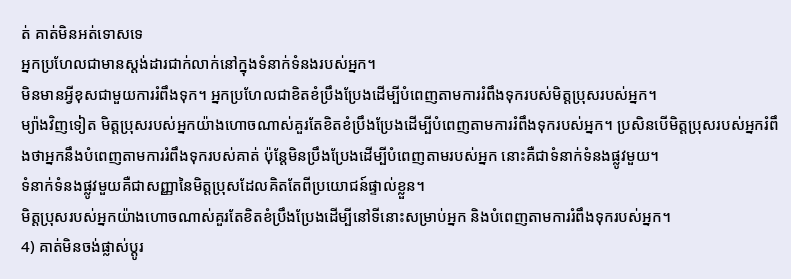ត់ គាត់មិនអត់ទោសទេ
អ្នកប្រហែលជាមានស្តង់ដារជាក់លាក់នៅក្នុងទំនាក់ទំនងរបស់អ្នក។
មិនមានអ្វីខុសជាមួយការរំពឹងទុក។ អ្នកប្រហែលជាខិតខំប្រឹងប្រែងដើម្បីបំពេញតាមការរំពឹងទុករបស់មិត្តប្រុសរបស់អ្នក។
ម្យ៉ាងវិញទៀត មិត្តប្រុសរបស់អ្នកយ៉ាងហោចណាស់គួរតែខិតខំប្រឹងប្រែងដើម្បីបំពេញតាមការរំពឹងទុករបស់អ្នក។ ប្រសិនបើមិត្តប្រុសរបស់អ្នករំពឹងថាអ្នកនឹងបំពេញតាមការរំពឹងទុករបស់គាត់ ប៉ុន្តែមិនប្រឹងប្រែងដើម្បីបំពេញតាមរបស់អ្នក នោះគឺជាទំនាក់ទំនងផ្លូវមួយ។
ទំនាក់ទំនងផ្លូវមួយគឺជាសញ្ញានៃមិត្តប្រុសដែលគិតតែពីប្រយោជន៍ផ្ទាល់ខ្លួន។
មិត្តប្រុសរបស់អ្នកយ៉ាងហោចណាស់គួរតែខិតខំប្រឹងប្រែងដើម្បីនៅទីនោះសម្រាប់អ្នក និងបំពេញតាមការរំពឹងទុករបស់អ្នក។
4) គាត់មិនចង់ផ្លាស់ប្តូរ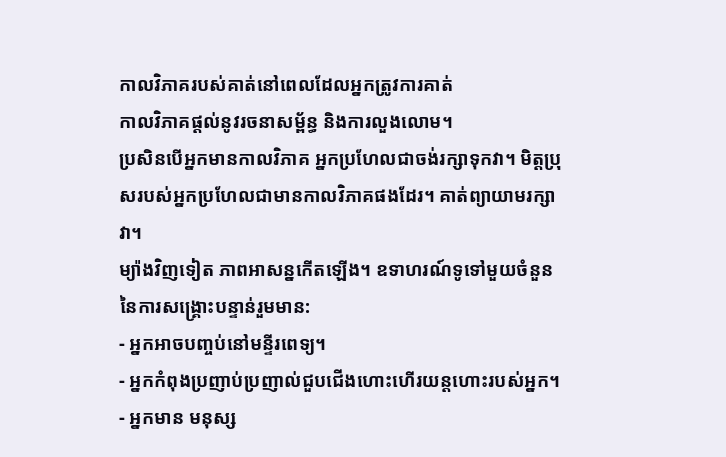កាលវិភាគរបស់គាត់នៅពេលដែលអ្នកត្រូវការគាត់
កាលវិភាគផ្តល់នូវរចនាសម្ព័ន្ធ និងការលួងលោម។
ប្រសិនបើអ្នកមានកាលវិភាគ អ្នកប្រហែលជាចង់រក្សាទុកវា។ មិត្តប្រុសរបស់អ្នកប្រហែលជាមានកាលវិភាគផងដែរ។ គាត់ព្យាយាមរក្សាវា។
ម្យ៉ាងវិញទៀត ភាពអាសន្នកើតឡើង។ ឧទាហរណ៍ទូទៅមួយចំនួននៃការសង្គ្រោះបន្ទាន់រួមមាន:
- អ្នកអាចបញ្ចប់នៅមន្ទីរពេទ្យ។
- អ្នកកំពុងប្រញាប់ប្រញាល់ជួបជើងហោះហើរយន្តហោះរបស់អ្នក។
- អ្នកមាន មនុស្ស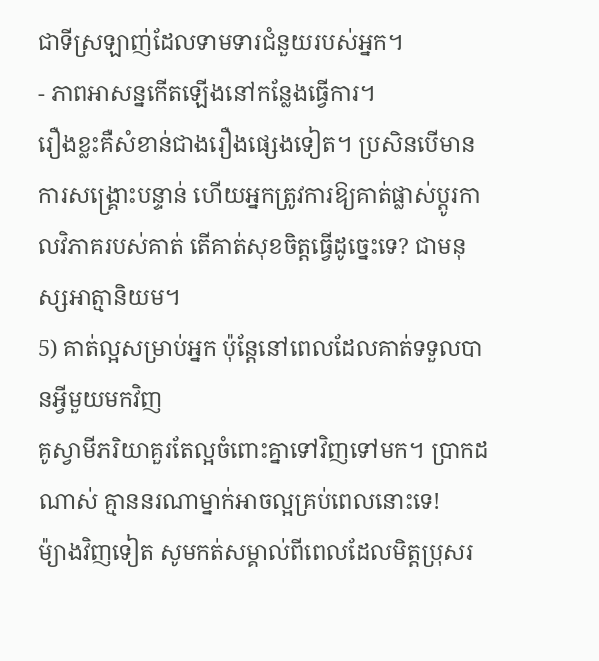ជាទីស្រឡាញ់ដែលទាមទារជំនួយរបស់អ្នក។
- ភាពអាសន្នកើតឡើងនៅកន្លែងធ្វើការ។
រឿងខ្លះគឺសំខាន់ជាងរឿងផ្សេងទៀត។ ប្រសិនបើមានការសង្គ្រោះបន្ទាន់ ហើយអ្នកត្រូវការឱ្យគាត់ផ្លាស់ប្តូរកាលវិភាគរបស់គាត់ តើគាត់សុខចិត្តធ្វើដូច្នេះទេ? ជាមនុស្សអាត្មានិយម។
5) គាត់ល្អសម្រាប់អ្នក ប៉ុន្តែនៅពេលដែលគាត់ទទួលបានអ្វីមួយមកវិញ
គូស្វាមីភរិយាគួរតែល្អចំពោះគ្នាទៅវិញទៅមក។ ប្រាកដណាស់ គ្មាននរណាម្នាក់អាចល្អគ្រប់ពេលនោះទេ!
ម៉្យាងវិញទៀត សូមកត់សម្គាល់ពីពេលដែលមិត្តប្រុសរ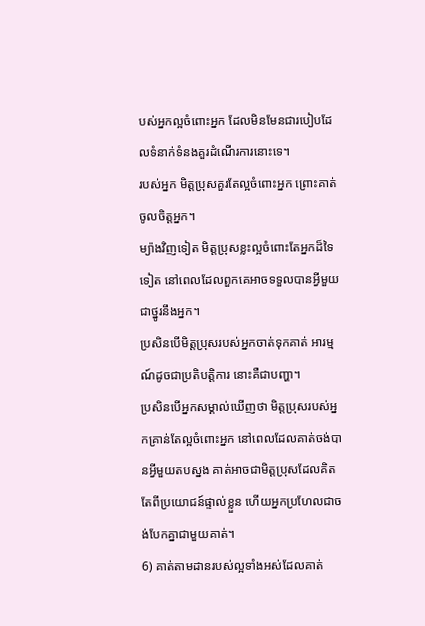បស់អ្នកល្អចំពោះអ្នក ដែលមិនមែនជារបៀបដែលទំនាក់ទំនងគួរដំណើរការនោះទេ។
របស់អ្នក មិត្តប្រុសគួរតែល្អចំពោះអ្នក ព្រោះគាត់ចូលចិត្តអ្នក។
ម្យ៉ាងវិញទៀត មិត្តប្រុសខ្លះល្អចំពោះតែអ្នកដ៏ទៃទៀត នៅពេលដែលពួកគេអាចទទួលបានអ្វីមួយជាថ្នូរនឹងអ្នក។
ប្រសិនបើមិត្តប្រុសរបស់អ្នកចាត់ទុកគាត់ អារម្មណ៍ដូចជាប្រតិបត្តិការ នោះគឺជាបញ្ហា។
ប្រសិនបើអ្នកសម្គាល់ឃើញថា មិត្តប្រុសរបស់អ្នកគ្រាន់តែល្អចំពោះអ្នក នៅពេលដែលគាត់ចង់បានអ្វីមួយតបស្នង គាត់អាចជាមិត្តប្រុសដែលគិតតែពីប្រយោជន៍ផ្ទាល់ខ្លួន ហើយអ្នកប្រហែលជាចង់បែកគ្នាជាមួយគាត់។
6) គាត់តាមដានរបស់ល្អទាំងអស់ដែលគាត់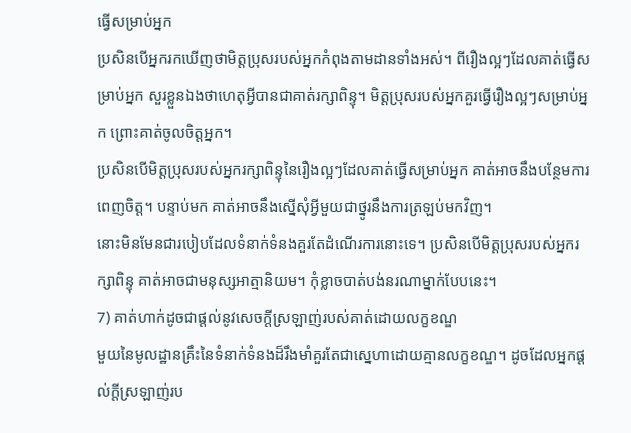ធ្វើសម្រាប់អ្នក
ប្រសិនបើអ្នករកឃើញថាមិត្តប្រុសរបស់អ្នកកំពុងតាមដានទាំងអស់។ ពីរឿងល្អៗដែលគាត់ធ្វើសម្រាប់អ្នក សួរខ្លួនឯងថាហេតុអ្វីបានជាគាត់រក្សាពិន្ទុ។ មិត្តប្រុសរបស់អ្នកគួរធ្វើរឿងល្អៗសម្រាប់អ្នក ព្រោះគាត់ចូលចិត្តអ្នក។
ប្រសិនបើមិត្តប្រុសរបស់អ្នករក្សាពិន្ទុនៃរឿងល្អៗដែលគាត់ធ្វើសម្រាប់អ្នក គាត់អាចនឹងបន្ថែមការពេញចិត្ត។ បន្ទាប់មក គាត់អាចនឹងស្នើសុំអ្វីមួយជាថ្នូរនឹងការត្រឡប់មកវិញ។
នោះមិនមែនជារបៀបដែលទំនាក់ទំនងគួរតែដំណើរការនោះទេ។ ប្រសិនបើមិត្តប្រុសរបស់អ្នករក្សាពិន្ទុ គាត់អាចជាមនុស្សអាត្មានិយម។ កុំខ្លាចបាត់បង់នរណាម្នាក់បែបនេះ។
7) គាត់ហាក់ដូចជាផ្តល់នូវសេចក្តីស្រឡាញ់របស់គាត់ដោយលក្ខខណ្ឌ
មួយនៃមូលដ្ឋានគ្រឹះនៃទំនាក់ទំនងដ៏រឹងមាំគួរតែជាស្នេហាដោយគ្មានលក្ខខណ្ឌ។ ដូចដែលអ្នកផ្តល់ក្តីស្រឡាញ់រប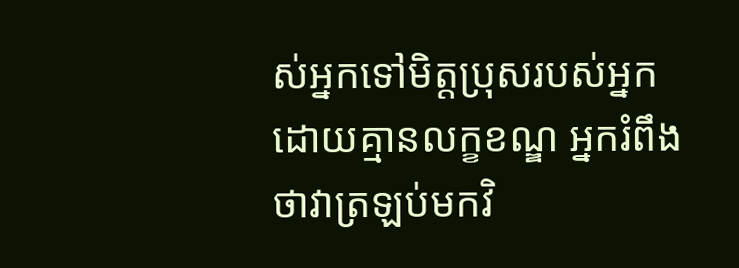ស់អ្នកទៅមិត្តប្រុសរបស់អ្នកដោយគ្មានលក្ខខណ្ឌ អ្នករំពឹងថាវាត្រឡប់មកវិ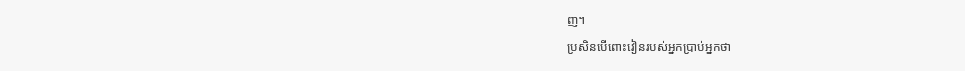ញ។
ប្រសិនបើពោះវៀនរបស់អ្នកប្រាប់អ្នកថា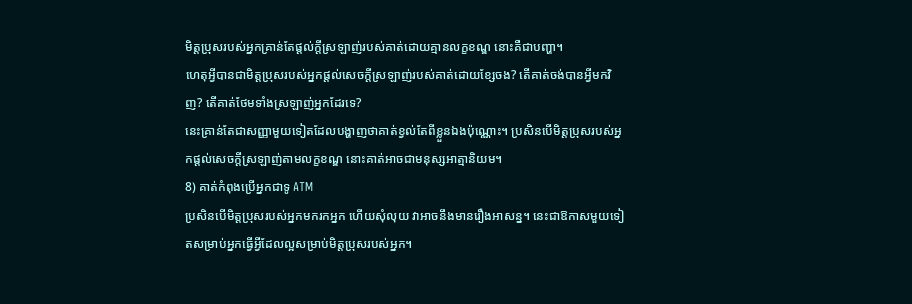មិត្តប្រុសរបស់អ្នកគ្រាន់តែផ្តល់ក្តីស្រឡាញ់របស់គាត់ដោយគ្មានលក្ខខណ្ឌ នោះគឺជាបញ្ហា។
ហេតុអ្វីបានជាមិត្តប្រុសរបស់អ្នកផ្តល់សេចក្តីស្រឡាញ់របស់គាត់ដោយខ្សែចង? តើគាត់ចង់បានអ្វីមកវិញ? តើគាត់ថែមទាំងស្រឡាញ់អ្នកដែរទេ?
នេះគ្រាន់តែជាសញ្ញាមួយទៀតដែលបង្ហាញថាគាត់ខ្វល់តែពីខ្លួនឯងប៉ុណ្ណោះ។ ប្រសិនបើមិត្តប្រុសរបស់អ្នកផ្តល់សេចក្តីស្រឡាញ់តាមលក្ខខណ្ឌ នោះគាត់អាចជាមនុស្សអាត្មានិយម។
8) គាត់កំពុងប្រើអ្នកជាទូ ATM
ប្រសិនបើមិត្តប្រុសរបស់អ្នកមករកអ្នក ហើយសុំលុយ វាអាចនឹងមានរឿងអាសន្ន។ នេះជាឱកាសមួយទៀតសម្រាប់អ្នកធ្វើអ្វីដែលល្អសម្រាប់មិត្តប្រុសរបស់អ្នក។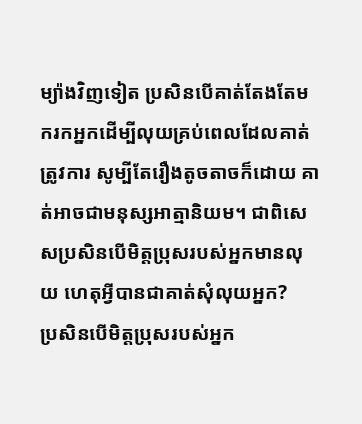ម្យ៉ាងវិញទៀត ប្រសិនបើគាត់តែងតែមករកអ្នកដើម្បីលុយគ្រប់ពេលដែលគាត់ត្រូវការ សូម្បីតែរឿងតូចតាចក៏ដោយ គាត់អាចជាមនុស្សអាត្មានិយម។ ជាពិសេសប្រសិនបើមិត្តប្រុសរបស់អ្នកមានលុយ ហេតុអ្វីបានជាគាត់សុំលុយអ្នក?
ប្រសិនបើមិត្តប្រុសរបស់អ្នក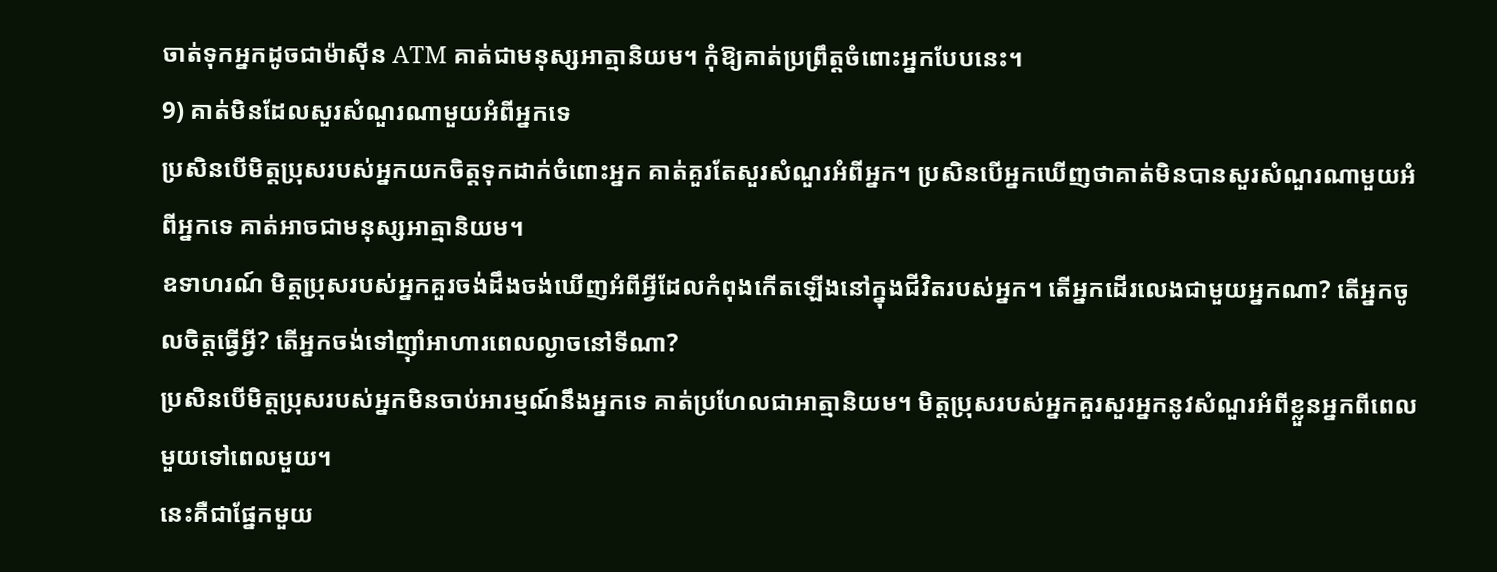ចាត់ទុកអ្នកដូចជាម៉ាស៊ីន ATM គាត់ជាមនុស្សអាត្មានិយម។ កុំឱ្យគាត់ប្រព្រឹត្តចំពោះអ្នកបែបនេះ។
9) គាត់មិនដែលសួរសំណួរណាមួយអំពីអ្នកទេ
ប្រសិនបើមិត្តប្រុសរបស់អ្នកយកចិត្តទុកដាក់ចំពោះអ្នក គាត់គួរតែសួរសំណួរអំពីអ្នក។ ប្រសិនបើអ្នកឃើញថាគាត់មិនបានសួរសំណួរណាមួយអំពីអ្នកទេ គាត់អាចជាមនុស្សអាត្មានិយម។
ឧទាហរណ៍ មិត្តប្រុសរបស់អ្នកគួរចង់ដឹងចង់ឃើញអំពីអ្វីដែលកំពុងកើតឡើងនៅក្នុងជីវិតរបស់អ្នក។ តើអ្នកដើរលេងជាមួយអ្នកណា? តើអ្នកចូលចិត្តធ្វើអ្វី? តើអ្នកចង់ទៅញ៉ាំអាហារពេលល្ងាចនៅទីណា?
ប្រសិនបើមិត្តប្រុសរបស់អ្នកមិនចាប់អារម្មណ៍នឹងអ្នកទេ គាត់ប្រហែលជាអាត្មានិយម។ មិត្តប្រុសរបស់អ្នកគួរសួរអ្នកនូវសំណួរអំពីខ្លួនអ្នកពីពេលមួយទៅពេលមួយ។
នេះគឺជាផ្នែកមួយ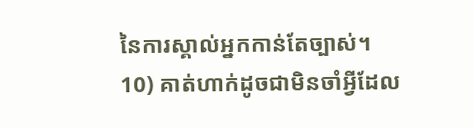នៃការស្គាល់អ្នកកាន់តែច្បាស់។
10) គាត់ហាក់ដូចជាមិនចាំអ្វីដែល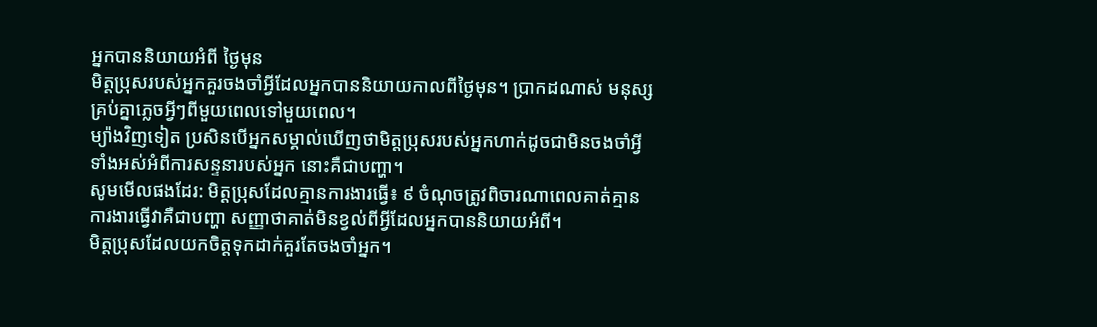អ្នកបាននិយាយអំពី ថ្ងៃមុន
មិត្តប្រុសរបស់អ្នកគួរចងចាំអ្វីដែលអ្នកបាននិយាយកាលពីថ្ងៃមុន។ ប្រាកដណាស់ មនុស្សគ្រប់គ្នាភ្លេចអ្វីៗពីមួយពេលទៅមួយពេល។
ម្យ៉ាងវិញទៀត ប្រសិនបើអ្នកសម្គាល់ឃើញថាមិត្តប្រុសរបស់អ្នកហាក់ដូចជាមិនចងចាំអ្វីទាំងអស់អំពីការសន្ទនារបស់អ្នក នោះគឺជាបញ្ហា។
សូមមើលផងដែរ: មិត្តប្រុសដែលគ្មានការងារធ្វើ៖ ៩ ចំណុចត្រូវពិចារណាពេលគាត់គ្មានការងារធ្វើវាគឺជាបញ្ហា សញ្ញាថាគាត់មិនខ្វល់ពីអ្វីដែលអ្នកបាននិយាយអំពី។
មិត្តប្រុសដែលយកចិត្តទុកដាក់គួរតែចងចាំអ្នក។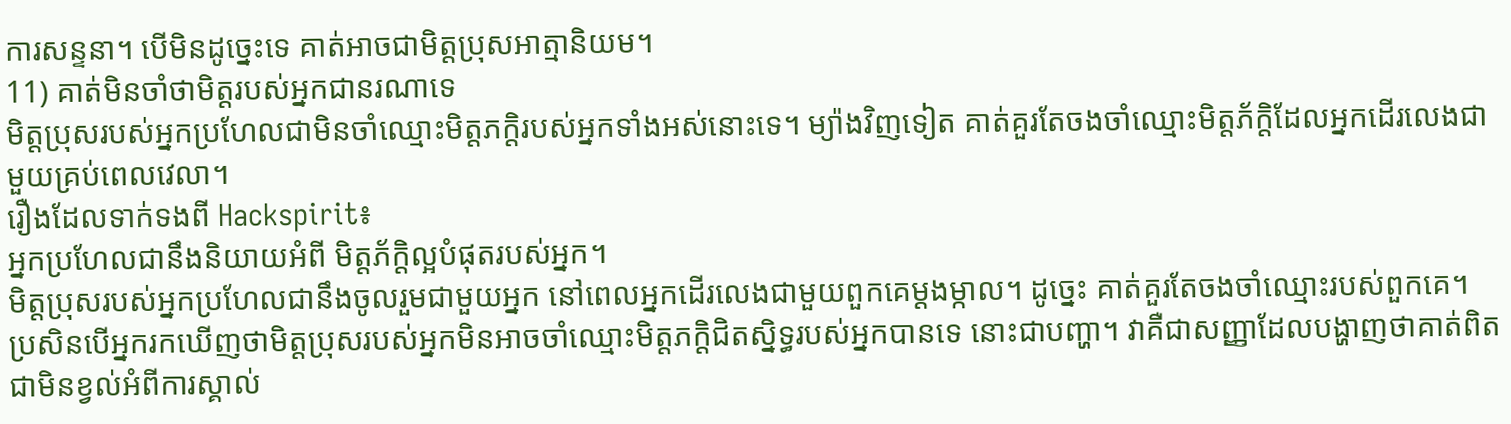ការសន្ទនា។ បើមិនដូច្នេះទេ គាត់អាចជាមិត្តប្រុសអាត្មានិយម។
11) គាត់មិនចាំថាមិត្តរបស់អ្នកជានរណាទេ
មិត្តប្រុសរបស់អ្នកប្រហែលជាមិនចាំឈ្មោះមិត្តភក្តិរបស់អ្នកទាំងអស់នោះទេ។ ម្យ៉ាងវិញទៀត គាត់គួរតែចងចាំឈ្មោះមិត្តភ័ក្តិដែលអ្នកដើរលេងជាមួយគ្រប់ពេលវេលា។
រឿងដែលទាក់ទងពី Hackspirit៖
អ្នកប្រហែលជានឹងនិយាយអំពី មិត្តភ័ក្តិល្អបំផុតរបស់អ្នក។
មិត្តប្រុសរបស់អ្នកប្រហែលជានឹងចូលរួមជាមួយអ្នក នៅពេលអ្នកដើរលេងជាមួយពួកគេម្តងម្កាល។ ដូច្នេះ គាត់គួរតែចងចាំឈ្មោះរបស់ពួកគេ។
ប្រសិនបើអ្នករកឃើញថាមិត្តប្រុសរបស់អ្នកមិនអាចចាំឈ្មោះមិត្តភក្តិជិតស្និទ្ធរបស់អ្នកបានទេ នោះជាបញ្ហា។ វាគឺជាសញ្ញាដែលបង្ហាញថាគាត់ពិតជាមិនខ្វល់អំពីការស្គាល់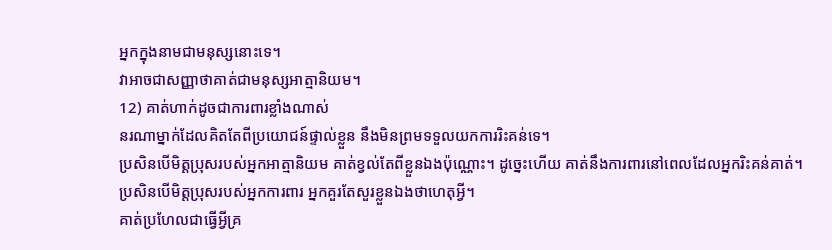អ្នកក្នុងនាមជាមនុស្សនោះទេ។
វាអាចជាសញ្ញាថាគាត់ជាមនុស្សអាត្មានិយម។
12) គាត់ហាក់ដូចជាការពារខ្លាំងណាស់
នរណាម្នាក់ដែលគិតតែពីប្រយោជន៍ផ្ទាល់ខ្លួន នឹងមិនព្រមទទួលយកការរិះគន់ទេ។
ប្រសិនបើមិត្តប្រុសរបស់អ្នកអាត្មានិយម គាត់ខ្វល់តែពីខ្លួនឯងប៉ុណ្ណោះ។ ដូច្នេះហើយ គាត់នឹងការពារនៅពេលដែលអ្នករិះគន់គាត់។
ប្រសិនបើមិត្តប្រុសរបស់អ្នកការពារ អ្នកគួរតែសួរខ្លួនឯងថាហេតុអ្វី។
គាត់ប្រហែលជាធ្វើអ្វីគ្រ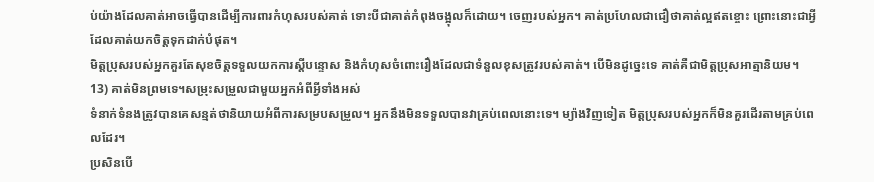ប់យ៉ាងដែលគាត់អាចធ្វើបានដើម្បីការពារកំហុសរបស់គាត់ ទោះបីជាគាត់កំពុងចង្អុលក៏ដោយ។ ចេញរបស់អ្នក។ គាត់ប្រហែលជាជឿថាគាត់ល្អឥតខ្ចោះ ព្រោះនោះជាអ្វីដែលគាត់យកចិត្តទុកដាក់បំផុត។
មិត្តប្រុសរបស់អ្នកគួរតែសុខចិត្តទទួលយកការស្តីបន្ទោស និងកំហុសចំពោះរឿងដែលជាទំនួលខុសត្រូវរបស់គាត់។ បើមិនដូច្នេះទេ គាត់គឺជាមិត្តប្រុសអាត្មានិយម។
13) គាត់មិនព្រមទេ។សម្រុះសម្រួលជាមួយអ្នកអំពីអ្វីទាំងអស់
ទំនាក់ទំនងត្រូវបានគេសន្មត់ថានិយាយអំពីការសម្របសម្រួល។ អ្នកនឹងមិនទទួលបានវាគ្រប់ពេលនោះទេ។ ម្យ៉ាងវិញទៀត មិត្តប្រុសរបស់អ្នកក៏មិនគួរដើរតាមគ្រប់ពេលដែរ។
ប្រសិនបើ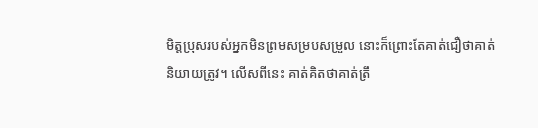មិត្តប្រុសរបស់អ្នកមិនព្រមសម្របសម្រួល នោះក៏ព្រោះតែគាត់ជឿថាគាត់និយាយត្រូវ។ លើសពីនេះ គាត់គិតថាគាត់ត្រឹ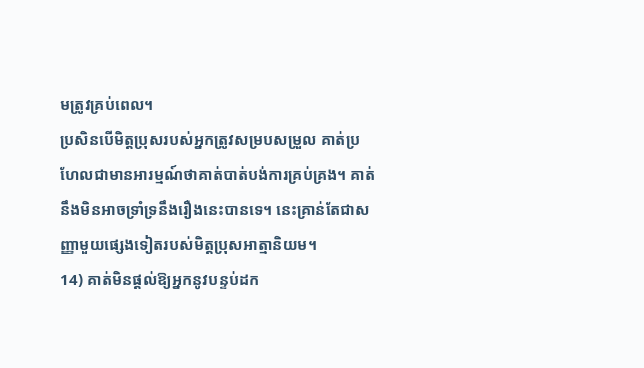មត្រូវគ្រប់ពេល។
ប្រសិនបើមិត្តប្រុសរបស់អ្នកត្រូវសម្របសម្រួល គាត់ប្រហែលជាមានអារម្មណ៍ថាគាត់បាត់បង់ការគ្រប់គ្រង។ គាត់នឹងមិនអាចទ្រាំទ្រនឹងរឿងនេះបានទេ។ នេះគ្រាន់តែជាសញ្ញាមួយផ្សេងទៀតរបស់មិត្តប្រុសអាត្មានិយម។
14) គាត់មិនផ្តល់ឱ្យអ្នកនូវបន្ទប់ដក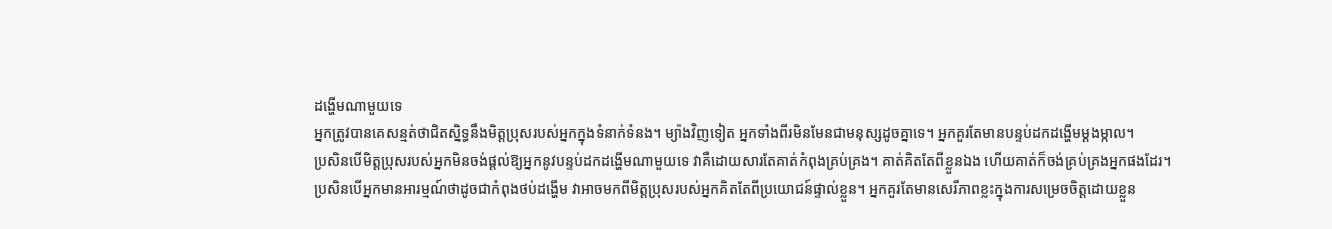ដង្ហើមណាមួយទេ
អ្នកត្រូវបានគេសន្មត់ថាជិតស្និទ្ធនឹងមិត្តប្រុសរបស់អ្នកក្នុងទំនាក់ទំនង។ ម្យ៉ាងវិញទៀត អ្នកទាំងពីរមិនមែនជាមនុស្សដូចគ្នាទេ។ អ្នកគួរតែមានបន្ទប់ដកដង្ហើមម្តងម្កាល។
ប្រសិនបើមិត្តប្រុសរបស់អ្នកមិនចង់ផ្តល់ឱ្យអ្នកនូវបន្ទប់ដកដង្ហើមណាមួយទេ វាគឺដោយសារតែគាត់កំពុងគ្រប់គ្រង។ គាត់គិតតែពីខ្លួនឯង ហើយគាត់ក៏ចង់គ្រប់គ្រងអ្នកផងដែរ។
ប្រសិនបើអ្នកមានអារម្មណ៍ថាដូចជាកំពុងថប់ដង្ហើម វាអាចមកពីមិត្តប្រុសរបស់អ្នកគិតតែពីប្រយោជន៍ផ្ទាល់ខ្លួន។ អ្នកគួរតែមានសេរីភាពខ្លះក្នុងការសម្រេចចិត្តដោយខ្លួន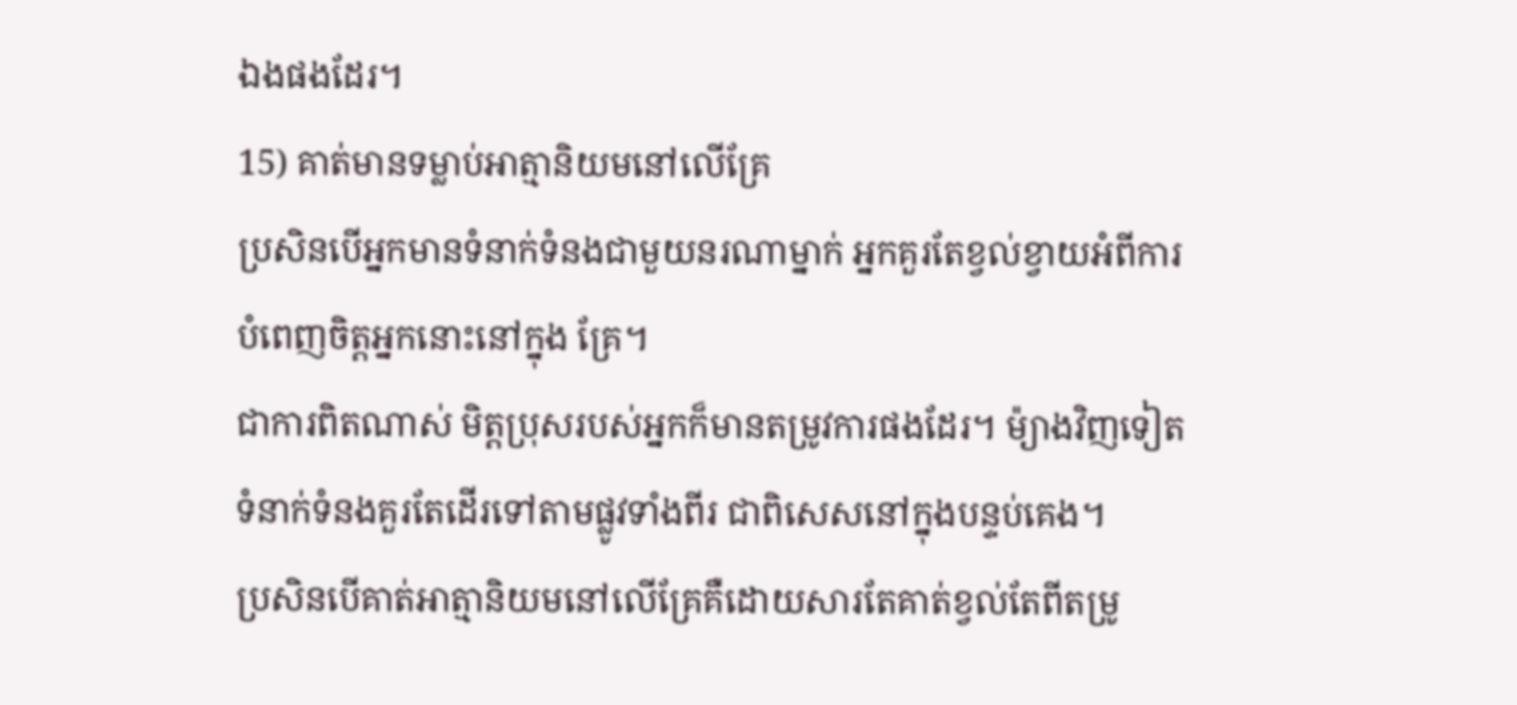ឯងផងដែរ។
15) គាត់មានទម្លាប់អាត្មានិយមនៅលើគ្រែ
ប្រសិនបើអ្នកមានទំនាក់ទំនងជាមួយនរណាម្នាក់ អ្នកគួរតែខ្វល់ខ្វាយអំពីការបំពេញចិត្តអ្នកនោះនៅក្នុង គ្រែ។
ជាការពិតណាស់ មិត្តប្រុសរបស់អ្នកក៏មានតម្រូវការផងដែរ។ ម៉្យាងវិញទៀត ទំនាក់ទំនងគួរតែដើរទៅតាមផ្លូវទាំងពីរ ជាពិសេសនៅក្នុងបន្ទប់គេង។
ប្រសិនបើគាត់អាត្មានិយមនៅលើគ្រែគឺដោយសារតែគាត់ខ្វល់តែពីតម្រូ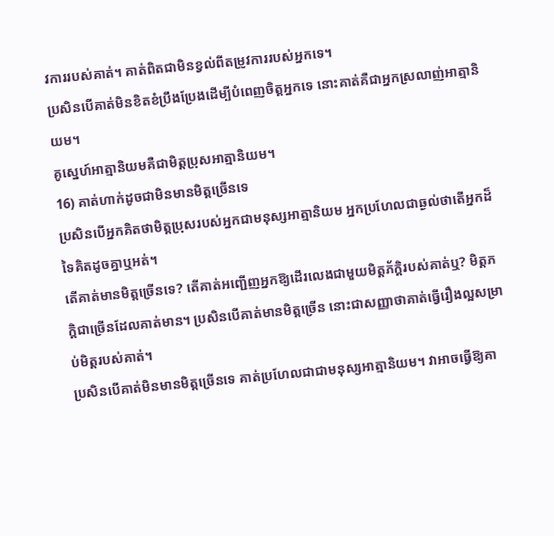វការរបស់គាត់។ គាត់ពិតជាមិនខ្វល់ពីតម្រូវការរបស់អ្នកទេ។
ប្រសិនបើគាត់មិនខិតខំប្រឹងប្រែងដើម្បីបំពេញចិត្តអ្នកទេ នោះគាត់គឺជាអ្នកស្រលាញ់អាត្មានិយម។
គូស្នេហ៍អាត្មានិយមគឺជាមិត្តប្រុសអាត្មានិយម។
16) គាត់ហាក់ដូចជាមិនមានមិត្តច្រើនទេ
ប្រសិនបើអ្នកគិតថាមិត្តប្រុសរបស់អ្នកជាមនុស្សអាត្មានិយម អ្នកប្រហែលជាឆ្ងល់ថាតើអ្នកដ៏ទៃគិតដូចគ្នាឬអត់។
តើគាត់មានមិត្តច្រើនទេ? តើគាត់អញ្ជើញអ្នកឱ្យដើរលេងជាមួយមិត្តភ័ក្តិរបស់គាត់ឬ? មិត្តភក្តិជាច្រើនដែលគាត់មាន។ ប្រសិនបើគាត់មានមិត្តច្រើន នោះជាសញ្ញាថាគាត់ធ្វើរឿងល្អសម្រាប់មិត្តរបស់គាត់។
ប្រសិនបើគាត់មិនមានមិត្តច្រើនទេ គាត់ប្រហែលជាជាមនុស្សអាត្មានិយម។ វាអាចធ្វើឱ្យគា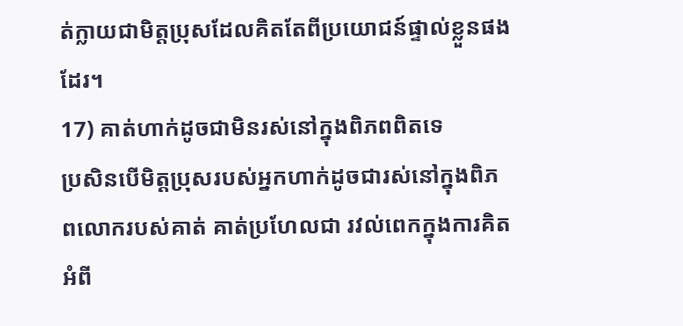ត់ក្លាយជាមិត្តប្រុសដែលគិតតែពីប្រយោជន៍ផ្ទាល់ខ្លួនផងដែរ។
17) គាត់ហាក់ដូចជាមិនរស់នៅក្នុងពិភពពិតទេ
ប្រសិនបើមិត្តប្រុសរបស់អ្នកហាក់ដូចជារស់នៅក្នុងពិភពលោករបស់គាត់ គាត់ប្រហែលជា រវល់ពេកក្នុងការគិតអំពី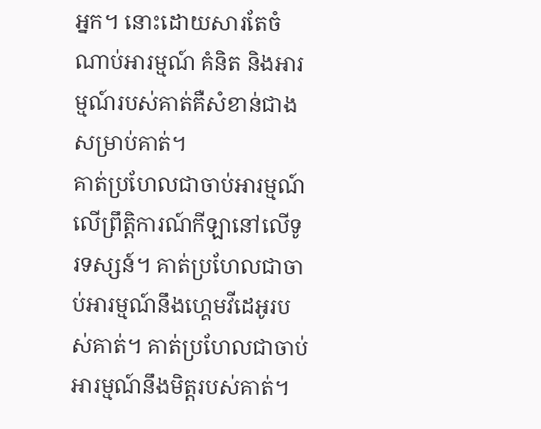អ្នក។ នោះដោយសារតែចំណាប់អារម្មណ៍ គំនិត និងអារម្មណ៍របស់គាត់គឺសំខាន់ជាងសម្រាប់គាត់។
គាត់ប្រហែលជាចាប់អារម្មណ៍លើព្រឹត្តិការណ៍កីឡានៅលើទូរទស្សន៍។ គាត់ប្រហែលជាចាប់អារម្មណ៍នឹងហ្គេមវីដេអូរបស់គាត់។ គាត់ប្រហែលជាចាប់អារម្មណ៍នឹងមិត្តរបស់គាត់។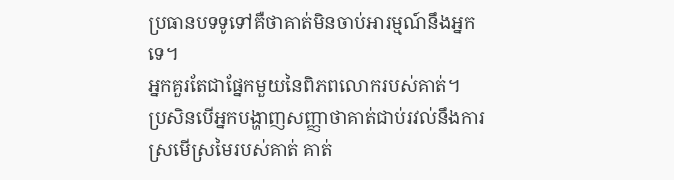ប្រធានបទទូទៅគឺថាគាត់មិនចាប់អារម្មណ៍នឹងអ្នកទេ។
អ្នកគួរតែជាផ្នែកមួយនៃពិភពលោករបស់គាត់។
ប្រសិនបើអ្នកបង្ហាញសញ្ញាថាគាត់ជាប់រវល់នឹងការស្រមើស្រមៃរបស់គាត់ គាត់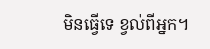មិនធ្វើទេ ខ្វល់ពីអ្នក។